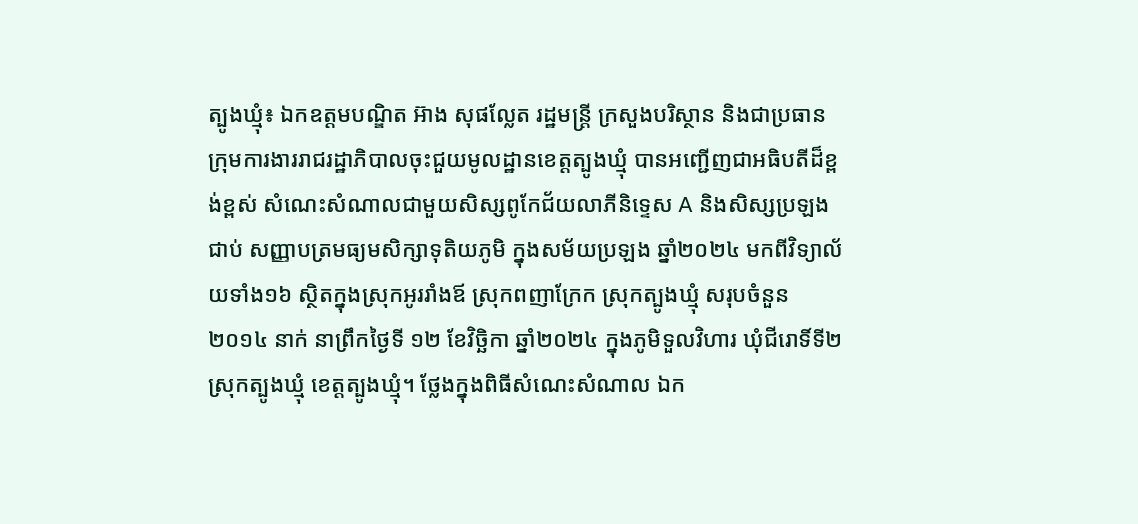ត្បូងឃ្មុំ៖ ឯកឧត្ដមបណ្ឌិត អ៊ាង សុផល្លែត រដ្ឋមន្ត្រី ក្រសួងបរិស្ថាន និងជាប្រធានក្រុមការងាររាជរដ្ឋាភិបាលចុះជួយមូលដ្ឋានខេត្ដត្បូងឃ្មុំ បានអញ្ជើញជាអធិបតីដ៏ខ្ពង់ខ្ពស់ សំណេះសំណាលជាមួយសិស្សពូកែជ័យលាភីនិទ្ទេស A និងសិស្សប្រឡងជាប់ សញ្ញាបត្រមធ្យមសិក្សាទុតិយភូមិ ក្នុងសម័យប្រឡង ឆ្នាំ២០២៤ មកពីវិទ្យាល័យទាំង១៦ ស្ថិតក្នុងស្រុកអូររាំងឪ ស្រុកពញាក្រែក ស្រុកត្បូងឃ្មុំ សរុបចំនួន ២០១៤ នាក់ នាព្រឹកថ្ងៃទី ១២ ខែវិច្ឆិកា ឆ្នាំ២០២៤ ក្នុងភូមិទួលវិហារ ឃុំជីរោទិ៍ទី២ ស្រុកត្បូងឃ្មុំ ខេត្តត្បូងឃ្មុំ។ ថ្លែងក្នុងពិធីសំណេះសំណាល ឯក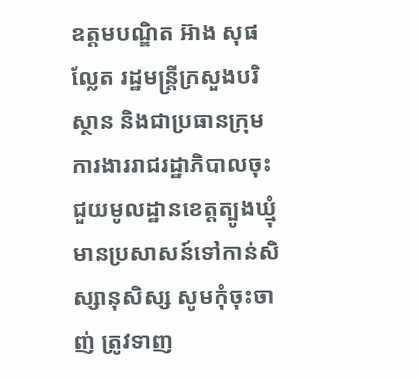ឧត្ដមបណ្ឌិត អ៊ាង សុផល្លែត រដ្ឋមន្ត្រីក្រសួងបរិស្ថាន និងជាប្រធានក្រុមការងាររាជរដ្ឋាភិបាលចុះជួយមូលដ្ឋានខេត្ដត្បូងឃ្មុំ មានប្រសាសន៍ទៅកាន់សិស្សានុសិស្ស សូមកុំចុះចាញ់ ត្រូវទាញ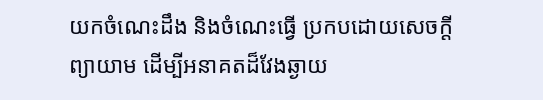យកចំណេះដឹង និងចំណេះធ្វេី ប្រកបដោយសេចក្ដីព្យាយាម ដេីម្បីអនាគតដ៏វែងឆ្ងាយ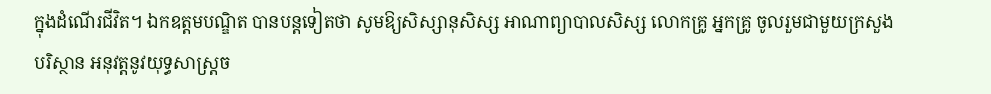ក្នុងដំណើរជីវិត។ ឯកឧត្ដមបណ្ឌិត បានបន្ដទៀតថា សូមឱ្យសិស្សានុសិស្ស អាណាព្យាបាលសិស្ស លោកគ្រូ អ្នកគ្រូ ចូលរួមជាមួយក្រសួងបរិស្ថាន អនុវត្តនូវយុទ្ធសាស្ត្រច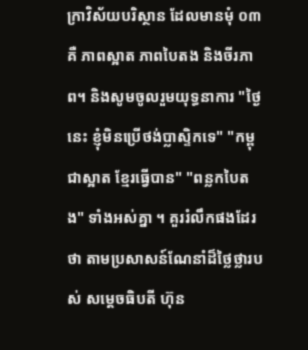ក្រាវិស័យបរិស្ថាន ដែលមានមុំ ០៣ គឺ ភាពស្អាត ភាពបៃតង និងចីរភាព។ និងសូមចូលរួមយុទ្ធនាការ "ថ្ងៃនេះ ខ្ញុំមិនប្រេីថង់ប្លាស្ទិកទេ" "កម្ពុជាស្អាត ខែ្មរធ្វើបាន" "ពន្លកបៃតង" ទាំងអស់គ្នា ។ គួររំលឹកផងដែរថា តាមប្រសាសន៍ណែនាំដ៏ថ្លៃថ្លារបស់ សម្ដេចធិបតី ហ៊ុន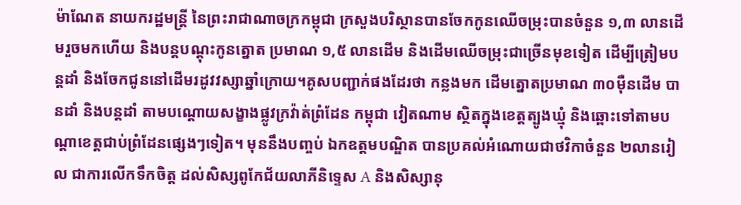ម៉ាណែត នាយករដ្ឋមន្ត្រី នៃព្រះរាជាណាចក្រកម្ពុជា ក្រសួងបរិស្ថានបានចែកកូនឈេីចម្រុះបានចំនួន ១,៣ លានដេីមរួចមកហើយ និងបន្ដបណ្ដុះកូនត្នោត ប្រមាណ ១,៥ លានដេីម និងដេីមឈេីចម្រុះជាច្រេីនមុខទៀត ដេីម្បីត្រៀមបន្ដដាំ និងចែកជូននៅដើមរដូវវស្សាឆ្នាំក្រោយ។គូសបញ្ជាក់ផងដែរថា កន្លងមក ដេីមត្នោតប្រមាណ ៣០ម៉ឺនដេីម បានដាំ និងបន្ដដាំ តាមបណ្ដោយសង្ខាងផ្លូវក្រវ៉ាត់ព្រំដែន កម្ពុជា វៀតណាម ស្ថិតក្នុងខេត្តត្បូងឃ្មុំ និងឆ្ពោះទៅតាមបណ្ដាខេត្តជាប់ព្រំដែនផ្សេងៗទៀត។ មុននឹងបញ្ចប់ ឯកឧត្ដមបណ្ឌិត បានប្រគល់អំណោយជាថវិកាចំនួន ២លានរៀល ជាការលេីកទឹកចិត្ត ដល់សិស្សពូកែជ័យលាភីនិទ្ទេស A និងសិស្សានុ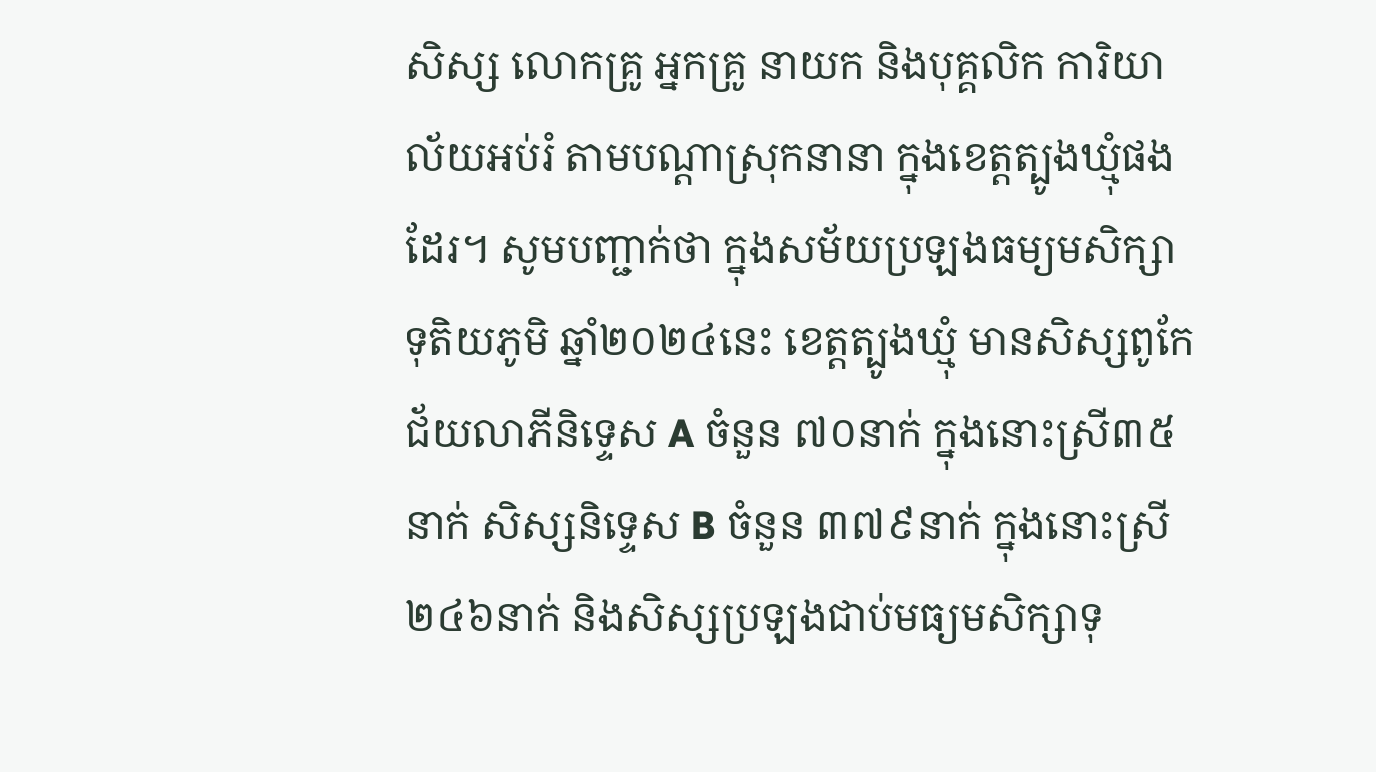សិស្ស លោកគ្រូ អ្នកគ្រូ នាយក និងបុគ្គលិក ការិយាល័យអប់រំ តាមបណ្ដាស្រុកនានា ក្នុងខេត្តត្បូងឃ្មុំផងដែរ។ សូមបញ្ជាក់ថា ក្នុងសម័យប្រឡងធម្យមសិក្សា ទុតិយភូមិ ឆ្នាំ២០២៤នេះ ខេត្តត្បូងឃ្មុំ មានសិស្សពូកែជ័យលាភីនិទ្ទេស A ចំនួន ៧០នាក់ ក្នុងនោះស្រី៣៥នាក់ សិស្សនិទ្ទេស B ចំនួន ៣៧៩នាក់ ក្នុងនោះស្រី ២៤៦នាក់ និងសិស្សប្រឡងជាប់មធ្យមសិក្សាទុ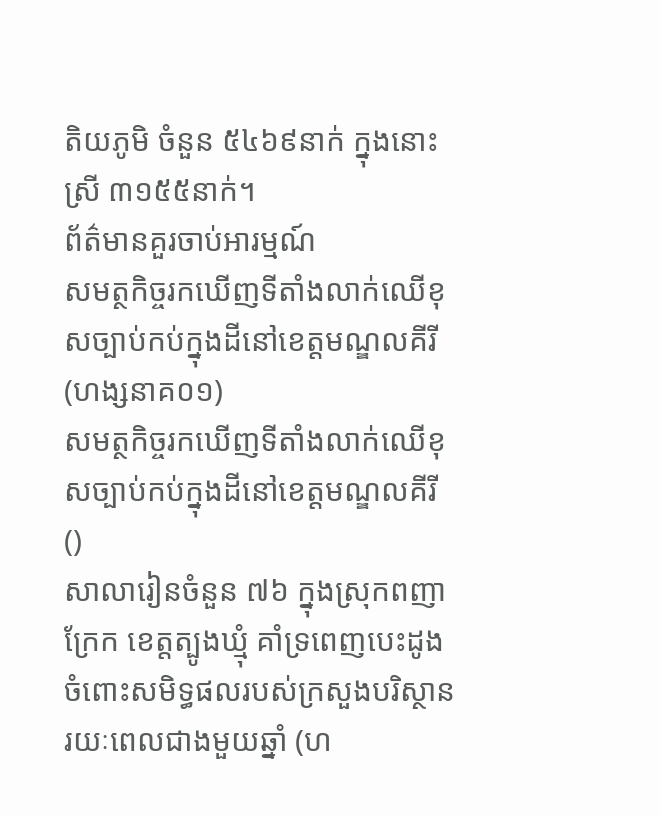តិយភូមិ ចំនួន ៥៤៦៩នាក់ ក្នុងនោះ ស្រី ៣១៥៥នាក់។
ព័ត៌មានគួរចាប់អារម្មណ៍
សមត្ថកិច្ចរកឃើញទីតាំងលាក់ឈើខុសច្បាប់កប់ក្នុងដីនៅខេត្តមណ្ឌលគីរី (ហង្សនាគ០១)
សមត្ថកិច្ចរកឃើញទីតាំងលាក់ឈើខុសច្បាប់កប់ក្នុងដីនៅខេត្តមណ្ឌលគីរី ()
សាលារៀនចំនួន ៧៦ ក្នុងស្រុកពញាក្រែក ខេត្តត្បូងឃ្មុំ គាំទ្រពេញបេះដូង ចំពោះសមិទ្ធផលរបស់ក្រសួងបរិស្ថានរយៈពេលជាងមួយឆ្នាំ (ហ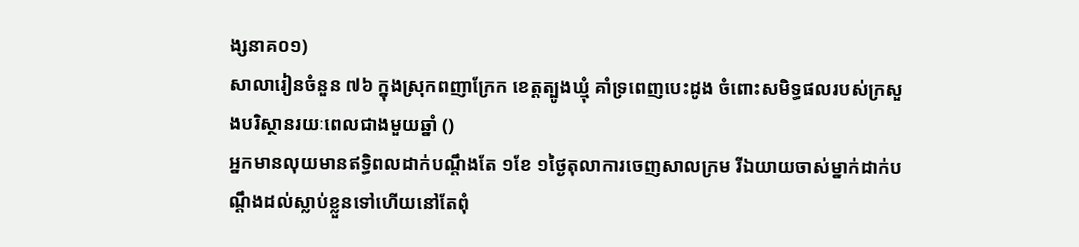ង្សនាគ០១)
សាលារៀនចំនួន ៧៦ ក្នុងស្រុកពញាក្រែក ខេត្តត្បូងឃ្មុំ គាំទ្រពេញបេះដូង ចំពោះសមិទ្ធផលរបស់ក្រសួងបរិស្ថានរយៈពេលជាងមួយឆ្នាំ ()
អ្នកមានលុយមានឥទ្ធិពលដាក់បណ្តឹងតែ ១ខែ ១ថ្ងៃតុលាការចេញសាលក្រម រីឯយាយចាស់ម្នាក់ដាក់បណ្តឹងដល់ស្លាប់ខ្លួនទៅហើយនៅតែពុំ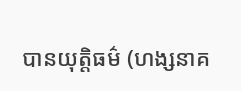បានយុត្តិធម៌ (ហង្សនាគ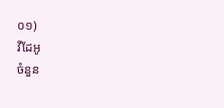០១)
វីដែអូ
ចំនួន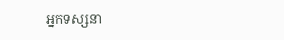អ្នកទស្សនា